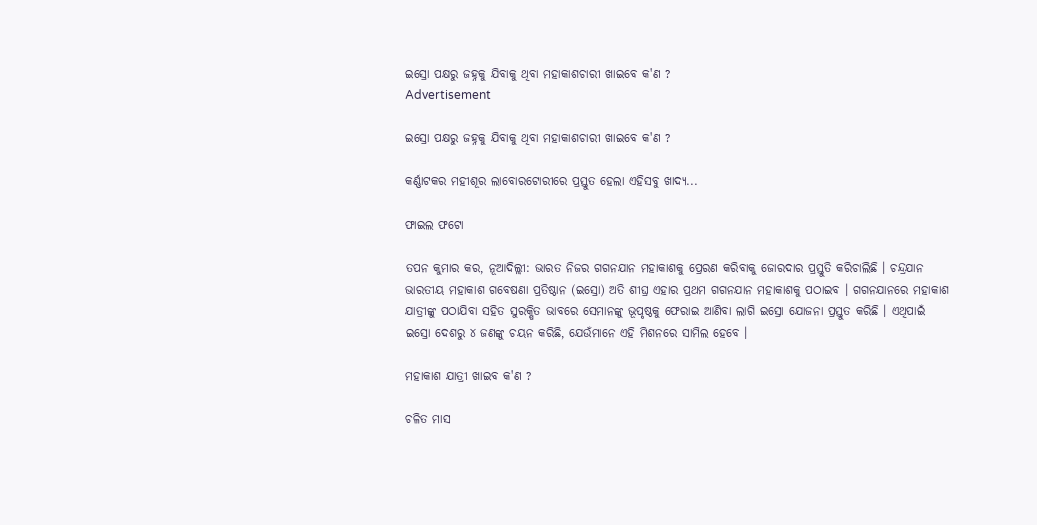ଇସ୍ରୋ ପକ୍ଷରୁ ଜହ୍ନକୁ ଯିବାକୁ ଥିବା ମହାକାଶଚାରୀ ଖାଇବେ କ'ଣ ?
Advertisement

ଇସ୍ରୋ ପକ୍ଷରୁ ଜହ୍ନକୁ ଯିବାକୁ ଥିବା ମହାକାଶଚାରୀ ଖାଇବେ କ'ଣ ?

କର୍ଣ୍ଣାଟକର ମହୀଶୂର ଲାବୋରଟୋରୀରେ ପ୍ରସ୍ତୁତ ହେଲା ଏହିସବୁ ଖାଦ୍ୟ...

ଫାଇଲ ଫଟୋ

ତପନ କୁମାର କର, ନୂଆଦିଲ୍ଲୀ: ଭାରତ ନିଜର ଗଗନଯାନ ମହାକାଶକୁ ପ୍ରେରଣ କରିବାକୁ ଜୋରଦାର ପ୍ରସ୍ତୁତି କରିଚାଲିଛି । ଚନ୍ଦ୍ରଯାନ ଭାରତୀୟ ମହାକାଶ ଗବେଷଣା ପ୍ରତିଷ୍ଠାନ (ଇସ୍ରୋ) ଅତି ଶୀଘ୍ର ଏହାର ପ୍ରଥମ ଗଗନଯାନ ମହାକାଶକୁ ପଠାଇବ । ଗଗନଯାନରେ ମହାକାଶ ଯାତ୍ରୀଙ୍କୁ ପଠାଯିବା ସହିତ ସୁରକ୍ଷିତ ଭାବରେ ସେମାନଙ୍କୁ ଭୂପୃଷ୍ଠକୁ ଫେରାଇ ଆଣିବା ଲାଗି ଇସ୍ରୋ ଯୋଜନା ପ୍ରସ୍ତୁତ କରିଛି । ଏଥିପାଇଁ ଇସ୍ରୋ ଦେଶରୁ ୪ ଜଣଙ୍କୁ ଚୟନ କରିଛି, ଯେଉଁମାନେ ଏହି ମିଶନରେ ସାମିଲ ହେବେ ।

ମହାକାଶ ଯାତ୍ରୀ ଖାଇବ କ'ଣ ?

ଚଳିତ ମାସ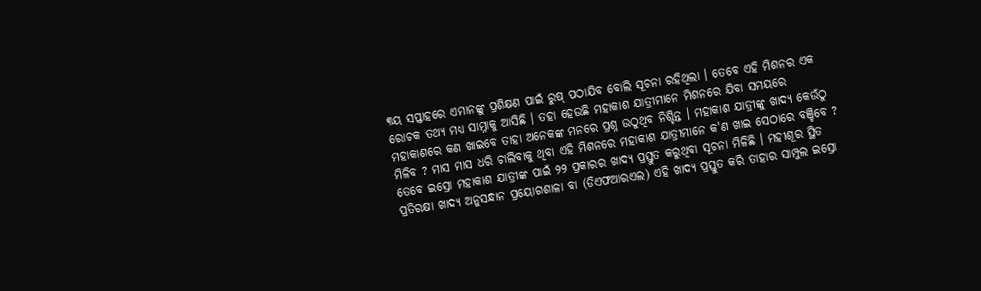୩ୟ ସପ୍ତାହରେ ଏମାନଙ୍କୁ ପ୍ରଶିକ୍ଷଣ ପାଇଁ ରୁଷ୍ ପଠାଯିବ ବୋଲି ସୂଚନା ରହିଥିଲା । ତେବେ ଏହି ମିଶନର ଏକ ରୋଚକ ତଥ୍ୟ ମଧ୍ୟ ସାମ୍ନାକୁ ଆସିଛି । ତହା ହେଉଛି ମହାକାଶ ଯାତ୍ରୀମାନେ ମିଶନରେ ଯିବା ସମୟରେ ମହାକାଶରେ କଣ ଖାଇବେ ତାହା ଅନେକଙ୍କ ମନରେ ପ୍ରଶ୍ନ ଉଠୁଥିବ ନିଶ୍ଚିନ୍ତ । ମହାକାଶ ଯାତ୍ରୀଙ୍କୁ ଖାଦ୍ୟ କେଉଁଠୁ ମିଳିବ ? ମାସ ମାସ ଧରି ଚାଲିବାକୁ ଥିବା ଏହି ମିଶନରେ ମହାକାଶ ଯାତ୍ରୀମାନେ କ'ଣ ଖାଇ ସେଠାରେ ବଞ୍ଚିବେ ? ତେବେ ଇସ୍ରୋ ମହାକାଶ ଯାତ୍ରୀଙ୍କ ପାଇଁ ୨୨ ପ୍ରକାରର ଖାଦ୍ୟ ପ୍ରସ୍ତୁତ କରୁଥିବା ସୂଚନା ମିଳିଛି । ମହୀଶୂର ସ୍ଥିତ ପ୍ରତିରକ୍ଷା ଖାଦ୍ୟ ଅନୁସନ୍ଧାନ ପ୍ରୟୋଗଶାଳା ବା (ଡିଏଫଆରଏଲ) ଏହି ଖାଦ୍ୟ ପ୍ରସ୍ତୁତ କରି ତାହାର ସାମ୍ପୁଲ ଇସ୍ରୋ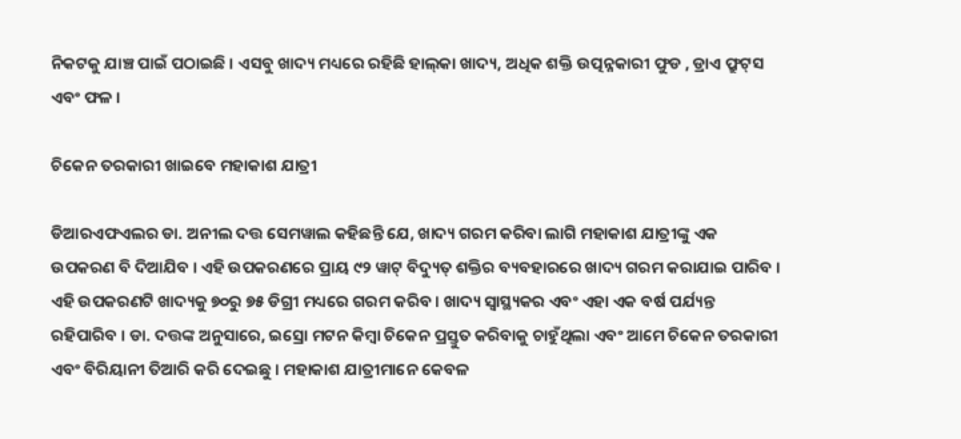ନିକଟକୁ ଯାଞ୍ଚ ପାଇଁ ପଠାଇଛି । ଏସବୁ ଖାଦ୍ୟ ମଧ୍ୟରେ ରହିଛି ହାଲ୍‌କା ଖାଦ୍ୟ, ଅଧିକ ଶକ୍ତି ଉତ୍ପନ୍ନକାରୀ ଫୁଡ , ଡ୍ରାଏ ଫ୍ରୁଟ୍‌ସ ଏବଂ ଫଳ ।

ଚିକେନ ତରକାରୀ ଖାଇବେ ମହାକାଶ ଯାତ୍ରୀ

ଡିଆରଏଫଏଲର ଡା. ଅନୀଲ ଦତ୍ତ ସେମୱାଲ କହିଛନ୍ତି ଯେ, ଖାଦ୍ୟ ଗରମ କରିବା ଲାଗି ମହାକାଶ ଯାତ୍ରୀଙ୍କୁ ଏକ ଉପକରଣ ବି ଦିଆଯିବ । ଏହି ଉପକରଣରେ ପ୍ରାୟ ୯୨ ୱାଟ୍‌ ବିଦ୍ୟୁତ୍‌ ଶକ୍ତିର ବ୍ୟବହାରରେ ଖାଦ୍ୟ ଗରମ କରାଯାଇ ପାରିବ । ଏହି ଉପକରଣଟି ଖାଦ୍ୟକୁ ୭୦ରୁ ୭୫ ଡିଗ୍ରୀ ମଧ୍ୟରେ ଗରମ କରିବ । ଖାଦ୍ୟ ସ୍ୱାସ୍ଥ୍ୟକର ଏବଂ ଏହା ଏକ ବର୍ଷ ପର୍ଯ୍ୟନ୍ତ ରହିପାରିବ । ଡା. ଦତ୍ତଙ୍କ ଅନୁସାରେ, ଇସ୍ରୋ ମଟନ କିମ୍ବା ଚିକେନ ପ୍ରସ୍ତୁତ କରିବାକୁ ଚାହୁଁଥିଲା ଏବଂ ଆମେ ଚିକେନ ତରକାରୀ ଏବଂ ବିରିୟାନୀ ତିଆରି କରି ଦେଇଛୁ । ମହାକାଶ ଯାତ୍ରୀମାନେ କେବଳ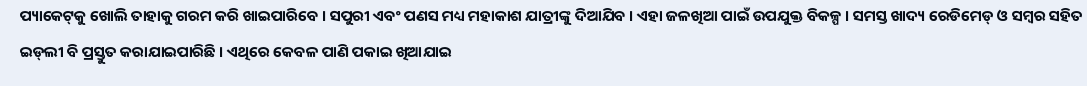ପ୍ୟାକେଟ୍‌କୁ ଖୋଲି ତାହାକୁ ଗରମ କରି ଖାଇପାରିବେ । ସପୁରୀ ଏବଂ ପଣସ ମଧ୍ୟ ମହାକାଶ ଯାତ୍ରୀଙ୍କୁ ଦିଆଯିବ । ଏହା ଜଳଖିଆ ପାଇଁ ଉପଯୁକ୍ତ ବିକଳ୍ପ । ସମସ୍ତ ଖାଦ୍ୟ ରେଡିମେଡ୍‌ ଓ ସମ୍ବର ସହିତ ଇଡ୍‌ଲୀ ବି ପ୍ରସ୍ତୁତ କରାଯାଇପାରିଛି । ଏଥିରେ କେବଳ ପାଣି ପକାଇ ଖିଆଯାଇ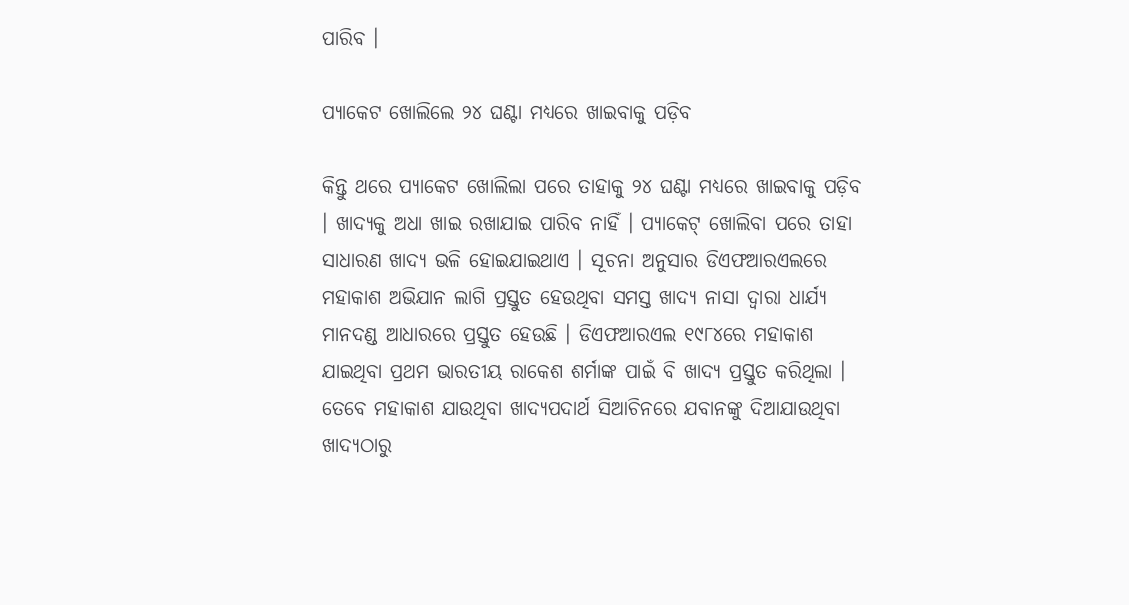ପାରିବ ।

ପ୍ୟାକେଟ ଖୋଲିଲେ ୨୪ ଘଣ୍ଟା ମଧ୍ୟରେ ଖାଇବାକୁ ପଡ଼ିବ

କିନ୍ତୁ ଥରେ ପ୍ୟାକେଟ ଖୋଲିଲା ପରେ ତାହାକୁ ୨୪ ଘଣ୍ଟା ମଧ୍ୟରେ ଖାଇବାକୁ ପଡ଼ିବ । ଖାଦ୍ୟକୁ ଅଧା ଖାଇ ରଖାଯାଇ ପାରିବ ନାହିଁ । ପ୍ୟାକେଟ୍‌ ଖୋଲିବା ପରେ ତାହା ସାଧାରଣ ଖାଦ୍ୟ ଭଳି ହୋଇଯାଇଥାଏ । ସୂଚନା ଅନୁସାର ଡିଏଫଆରଏଲରେ ମହାକାଶ ଅଭିଯାନ ଲାଗି ପ୍ରସ୍ତୁତ ହେଉଥିବା ସମସ୍ତ ଖାଦ୍ୟ ନାସା ଦ୍ୱାରା ଧାର୍ଯ୍ୟ ମାନଦଣ୍ଡ ଆଧାରରେ ପ୍ରସ୍ତୁତ ହେଉଛି । ଡିଏଫଆରଏଲ ୧୯୮୪ରେ ମହାକାଶ ଯାଇଥିବା ପ୍ରଥମ ଭାରତୀୟ ରାକେଶ ଶର୍ମାଙ୍କ ପାଇଁ ବି ଖାଦ୍ୟ ପ୍ରସ୍ତୁତ କରିଥିଲା । ତେବେ ମହାକାଶ ଯାଉଥିବା ଖାଦ୍ୟପଦାର୍ଥ ସିଆଚିନରେ ଯବାନଙ୍କୁ ଦିଆଯାଉଥିବା ଖାଦ୍ୟଠାରୁ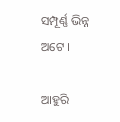ସମ୍ପୂର୍ଣ୍ଣ ଭିନ୍ନ ଅଟେ ।

ଆହୁରି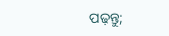ପଢ଼ନ୍ତୁ;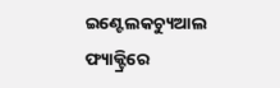ଇଣ୍ଟେଲକଚ୍ୟୁଆଲ ଫ୍ୟାକ୍ଟ୍ରିରେ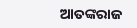ଆତଙ୍କରାଜ